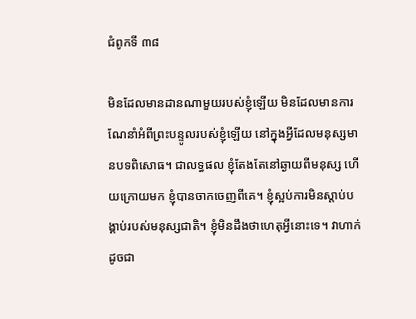ជំពូកទី ៣៨

មិនដែលមានដានណាមួយរបស់ខ្ញុំឡើយ មិនដែលមានការណែនាំអំពីព្រះបន្ទូលរបស់ខ្ញុំឡើយ នៅក្នុងអ្វីដែលមនុស្សមានបទពិសោធ។ ជាលទ្ធផល ខ្ញុំតែងតែនៅឆ្ងាយពីមនុស្ស ហើយក្រោយមក ខ្ញុំបានចាកចេញពីគេ។ ខ្ញុំស្អប់ការមិនស្ដាប់បង្គាប់របស់មនុស្សជាតិ។ ខ្ញុំមិនដឹងថាហេតុអ្វីនោះទេ។ វាហាក់ដូចជា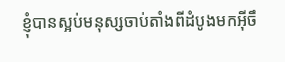ខ្ញុំបានស្អប់មនុស្សចាប់តាំងពីដំបូងមកអ៊ីចឹ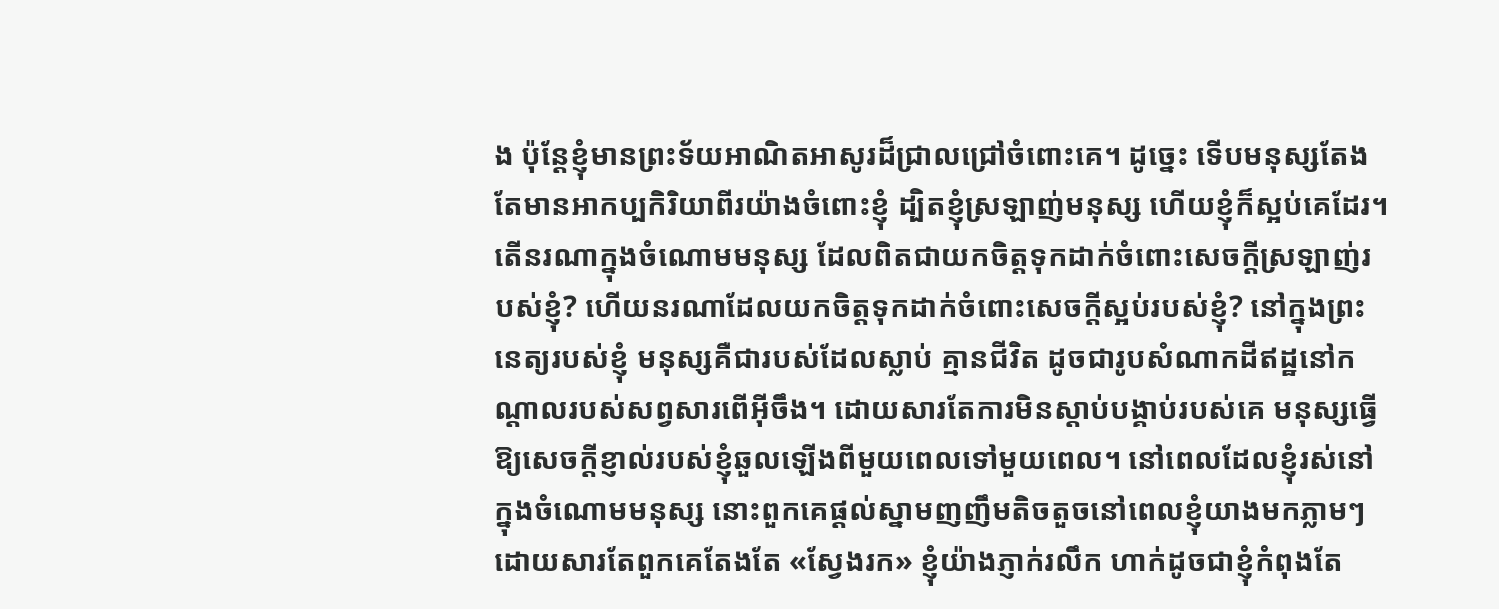ង ប៉ុន្តែខ្ញុំមានព្រះទ័យអាណិតអាសូរដ៏ជ្រាលជ្រៅចំពោះគេ។ ដូច្នេះ ទើបមនុស្សតែងតែមានអាកប្បកិរិយាពីរយ៉ាងចំពោះខ្ញុំ ដ្បិតខ្ញុំស្រឡាញ់មនុស្ស ហើយខ្ញុំក៏ស្អប់គេដែរ។ តើនរណាក្នុងចំណោមមនុស្ស ដែលពិតជាយកចិត្តទុកដាក់ចំពោះសេចក្ដីស្រឡាញ់របស់ខ្ញុំ? ហើយនរណាដែលយកចិត្តទុកដាក់ចំពោះសេចក្ដីស្អប់របស់ខ្ញុំ? នៅក្នុងព្រះនេត្យរបស់ខ្ញុំ មនុស្សគឺជារបស់ដែលស្លាប់ គ្មានជីវិត ដូចជារូបសំណាកដីឥដ្ឋនៅកណ្ដាលរបស់សព្វសារពើអ៊ីចឹង។ ដោយសារតែការមិនស្ដាប់បង្គាប់របស់គេ មនុស្សធ្វើឱ្យសេចក្ដីខ្ញាល់របស់ខ្ញុំឆួលឡើងពីមួយពេលទៅមួយពេល។ នៅពេលដែលខ្ញុំរស់នៅក្នុងចំណោមមនុស្ស នោះពួកគេផ្ដល់ស្នាមញញឹមតិចតួចនៅពេលខ្ញុំយាងមកភ្លាមៗ ដោយសារតែពួកគេតែងតែ «ស្វែងរក» ខ្ញុំយ៉ាងភ្ញាក់រលឹក ហាក់ដូចជាខ្ញុំកំពុងតែ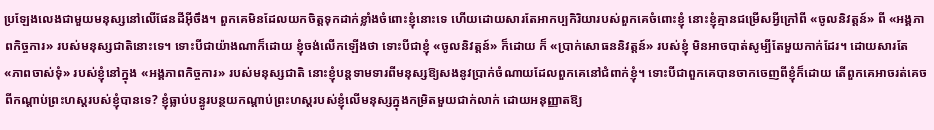ប្រឡែងលេងជាមួយមនុស្សនៅលើផែនដីអ៊ីចឹង។ ពួកគេមិនដែលយកចិត្តទុកដាក់ខ្លាំងចំពោះខ្ញុំនោះទេ ហើយដោយសារតែអាកប្បកិរិយារបស់ពួកគេចំពោះខ្ញុំ នោះខ្ញុំគ្មានជម្រើសអ្វីក្រៅពី «ចូលនិវត្តន៍» ពី «អង្គភាពកិច្ចការ» របស់មនុស្សជាតិនោះទេ។ ទោះបីជាយ៉ាងណាក៏ដោយ ខ្ញុំចង់លើកឡើងថា ទោះបីជាខ្ញុំ «ចូលនិវត្តន៍» ក៏ដោយ ក៏ «ប្រាក់សោធននិវត្តន៍» របស់ខ្ញុំ មិនអាចបាត់សូម្បីតែមួយកាក់ដែរ។ ដោយសារតែ «ភាពចាស់ទុំ» របស់ខ្ញុំនៅក្នុង «អង្គភាពកិច្ចការ» របស់មនុស្សជាតិ នោះខ្ញុំបន្តទាមទារពីមនុស្សឱ្យសងនូវប្រាក់ចំណាយដែលពួកគេនៅជំពាក់ខ្ញុំ។ ទោះបីជាពួកគេបានចាកចេញពីខ្ញុំក៏ដោយ តើពួកគេអាចរត់គេចពីកណ្ដាប់ព្រះហស្ដរបស់ខ្ញុំបានទេ? ខ្ញុំធ្លាប់បន្ធូរបន្ថយកណ្ដាប់ព្រះហស្ដរបស់ខ្ញុំលើមនុស្សក្នុងកម្រិតមួយជាក់លាក់ ដោយអនុញ្ញាតឱ្យ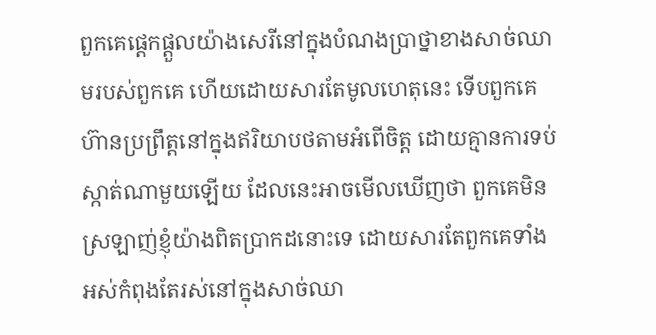ពួកគេផ្ដេកផ្ដួលយ៉ាងសេរីនៅក្នុងបំណងប្រាថ្នាខាងសាច់ឈាមរបស់ពួកគេ ហើយដោយសារតែមូលហេតុនេះ ទើបពួកគេហ៊ានប្រព្រឹត្តនៅក្នុងឥរិយាបថតាមអំពើចិត្ត ដោយគ្មានការទប់ស្កាត់ណាមួយឡើយ ដែលនេះអាចមើលឃើញថា ពួកគេមិនស្រឡាញ់ខ្ញុំយ៉ាងពិតប្រាកដនោះទេ ដោយសារតែពួកគេទាំងអស់កំពុងតែរស់នៅក្នុងសាច់ឈា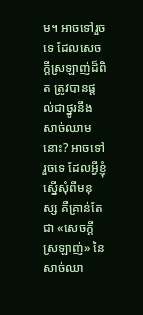ម។ អាចទៅរួចទេ ដែលសេចក្ដីស្រឡាញ់ដ៏ពិត ត្រូវបានផ្ដល់ជាថ្នូរនឹងសាច់ឈាមនោះ? អាចទៅរួចទេ ដែលអ្វីខ្ញុំស្នើសុំពីមនុស្ស គឺគ្រាន់តែជា «សេចក្ដីស្រឡាញ់» នៃសាច់ឈា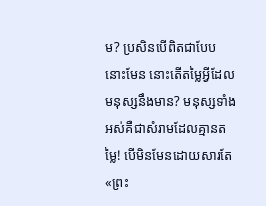ម? ប្រសិនបើពិតជាបែបនោះមែន នោះតើតម្លៃអ្វីដែលមនុស្សនឹងមាន? មនុស្សទាំងអស់គឺជាសំរាមដែលគ្មានតម្លៃ! បើមិនមែនដោយសារតែ «ព្រះ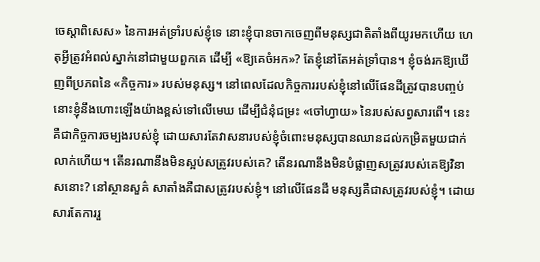ចេស្ដាពិសេស» នៃការអត់ទ្រាំរបស់ខ្ញុំទេ នោះខ្ញុំបានចាកចេញពីមនុស្សជាតិតាំងពីយូរមកហើយ ហេតុអ្វីត្រូវអំពល់ស្នាក់នៅជាមួយពួកគេ ដើម្បី «ឱ្យគេចំអក»? តែខ្ញុំនៅតែអត់ទ្រាំបាន។ ខ្ញុំចង់រកឱ្យឃើញពីប្រភពនៃ «កិច្ចការ» របស់មនុស្ស។ នៅពេលដែលកិច្ចការរបស់ខ្ញុំនៅលើផែនដីត្រូវបានបញ្ចប់ នោះខ្ញុំនឹងហោះឡើងយ៉ាងខ្ពស់ទៅលើមេឃ ដើម្បីជំនុំជម្រះ «ចៅហ្វាយ» នៃរបស់សព្វសារពើ។ នេះគឺជាកិច្ចការចម្បងរបស់ខ្ញុំ ដោយសារតែវាសនារបស់ខ្ញុំចំពោះមនុស្សបានឈានដល់កម្រិតមួយជាក់លាក់ហើយ។ តើនរណានឹងមិនស្អប់សត្រូវរបស់គេ? តើនរណានឹងមិនបំផ្លាញសត្រូវរបស់គេឱ្យវិនាសនោះ? នៅស្ថានសួគ៌ សាតាំងគឺជាសត្រូវរបស់ខ្ញុំ។ នៅលើផែនដី មនុស្សគឺជាសត្រូវរបស់ខ្ញុំ។ ដោយសារតែការរួ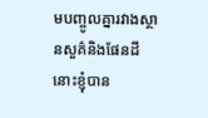មបញ្ចូលគ្នារវាងស្ថានសួគ៌និងផែនដី នោះខ្ញុំបាន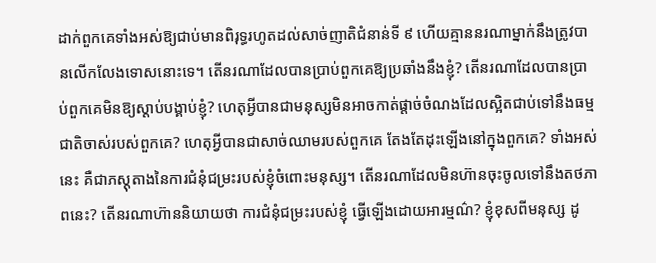ដាក់ពួកគេទាំងអស់ឱ្យជាប់មានពិរុទ្ធរហូតដល់សាច់ញាតិជំនាន់ទី ៩ ហើយគ្មាននរណាម្នាក់នឹងត្រូវបានលើកលែងទោសនោះទេ។ តើនរណាដែលបានប្រាប់ពួកគេឱ្យប្រឆាំងនឹងខ្ញុំ? តើនរណាដែលបានប្រាប់ពួកគេមិនឱ្យស្ដាប់បង្គាប់ខ្ញុំ? ហេតុអ្វីបានជាមនុស្សមិនអាចកាត់ផ្ដាច់ចំណងដែលស្អិតជាប់ទៅនឹងធម្មជាតិចាស់របស់ពួកគេ? ហេតុអ្វីបានជាសាច់ឈាមរបស់ពួកគេ តែងតែដុះឡើងនៅក្នុងពួកគេ? ទាំងអស់នេះ គឺជាភស្ដុតាងនៃការជំនុំជម្រះរបស់ខ្ញុំចំពោះមនុស្ស។ តើនរណាដែលមិនហ៊ានចុះចូលទៅនឹងតថភាពនេះ? តើនរណាហ៊ាននិយាយថា ការជំនុំជម្រះរបស់ខ្ញុំ ធ្វើឡើងដោយអារម្មណ៌? ខ្ញុំខុសពីមនុស្ស ដូ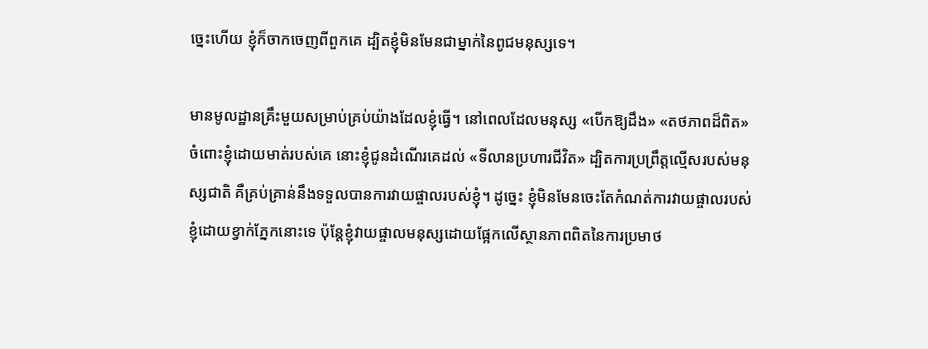ច្នេះហើយ ខ្ញុំក៏ចាកចេញពីពួកគេ ដ្បិតខ្ញុំមិនមែនជាម្នាក់នៃពូជមនុស្សទេ។

មានមូលដ្ឋានគ្រឹះមួយសម្រាប់គ្រប់យ៉ាងដែលខ្ញុំធ្វើ។ នៅពេលដែលមនុស្ស «បើកឱ្យដឹង» «តថភាពដ៏ពិត» ចំពោះខ្ញុំដោយមាត់របស់គេ នោះខ្ញុំជូនដំណើរគេដល់ «ទីលានប្រហារជីវិត» ដ្បិតការប្រព្រឹត្តល្មើសរបស់មនុស្សជាតិ គឺគ្រប់គ្រាន់នឹងទទួលបានការវាយផ្ចាលរបស់ខ្ញុំ។ ដូច្នេះ ខ្ញុំមិនមែនចេះតែកំណត់ការវាយផ្ចាលរបស់ខ្ញុំដោយខ្វាក់ភ្នែកនោះទេ ប៉ុន្តែខ្ញុំវាយផ្ចាលមនុស្សដោយផ្អែកលើស្ថានភាពពិតនៃការប្រមាថ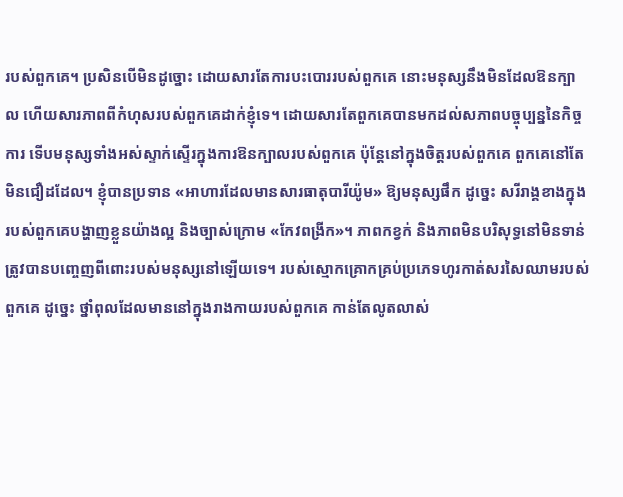របស់ពួកគេ។ ប្រសិនបើមិនដូច្នោះ ដោយសារតែការបះបោររបស់ពួកគេ នោះមនុស្សនឹងមិនដែលឱនក្បាល ហើយសារភាពពីកំហុសរបស់ពួកគេដាក់ខ្ញុំទេ។ ដោយសារតែពួកគេបានមកដល់សភាពបច្ចុប្បន្ននៃកិច្ចការ ទើបមនុស្សទាំងអស់ស្ទាក់ស្ទើរក្នុងការឱនក្បាលរបស់ពួកគេ ប៉ុន្តែនៅក្នុងចិត្តរបស់ពួកគេ ពួកគេនៅតែមិនជឿដដែល។ ខ្ញុំបានប្រទាន «អាហារដែលមានសារធាតុបារីយ៉ូម» ឱ្យមនុស្សផឹក ដូច្នេះ សរីរាង្គខាងក្នុងរបស់ពួកគេបង្ហាញខ្លួនយ៉ាងល្អ និងច្បាស់ក្រោម «កែវពង្រីក»។ ភាពកខ្វក់ និងភាពមិនបរិសុទ្ធនៅមិនទាន់ត្រូវបានបញ្ចេញពីពោះរបស់មនុស្សនៅឡើយទេ។ របស់ស្មោកគ្រោកគ្រប់ប្រភេទហូរកាត់សរសៃឈាមរបស់ពួកគេ ដូច្នេះ ថ្នាំពុលដែលមាននៅក្នុងរាងកាយរបស់ពួកគេ កាន់តែលូតលាស់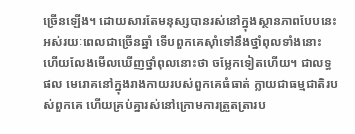ច្រើនឡើង។ ដោយសារតែមនុស្សបានរស់នៅក្នុងស្ថានភាពបែបនេះអស់រយៈពេលជាច្រើនឆ្នាំ ទើបពួកគេស៊ាំទៅនឹងថ្នាំពុលទាំងនោះ ហើយលែងមើលឃើញថ្នាំពុលនោះថា ចម្លែកទៀតហើយ។ ជាលទ្ធផល មេរោគនៅក្នុងរាងកាយរបស់ពួកគេធំធាត់ ក្លាយជាធម្មជាតិរបស់ពួកគេ ហើយគ្រប់គ្នារស់នៅក្រោមការត្រួតត្រារប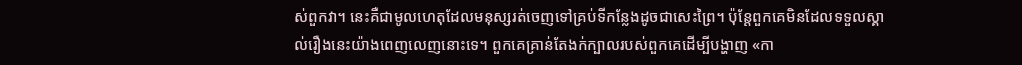ស់ពួកវា។ នេះគឺជាមូលហេតុដែលមនុស្សរត់ចេញទៅគ្រប់ទីកន្លែងដូចជាសេះព្រៃ។ ប៉ុន្តែពួកគេមិនដែលទទួលស្គាល់រឿងនេះយ៉ាងពេញលេញនោះទេ។ ពួកគេគ្រាន់តែងក់ក្បាលរបស់ពួកគេដើម្បីបង្ហាញ «កា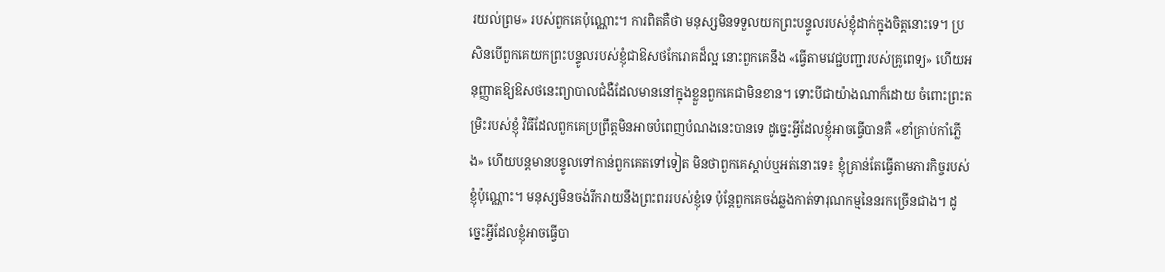រយល់ព្រម» របស់ពួកគេប៉ុណ្ណោះ។ ការពិតគឺថា មនុស្សមិនទទួលយកព្រះបន្ទូលរបស់ខ្ញុំដាក់ក្នុងចិត្តនោះទេ។ ប្រសិនបើពួកគេយកព្រះបន្ទូលរបស់ខ្ញុំជាឱសថកែរោគដ៏ល្អ នោះពួកគេនឹង «ធ្វើតាមវេជ្ជបញ្ជារបស់គ្រូពេទ្យ» ហើយអនុញ្ញាតឱ្យឱសថនេះព្យាបាលជំងឺដែលមាននៅក្នុងខ្លួនពួកគេជាមិនខាន។ ទោះបីជាយ៉ាងណាក៏ដោយ ចំពោះព្រះតម្រិះរបស់ខ្ញុំ វិធីដែលពួកគេប្រព្រឹត្តមិនអាចបំពេញបំណងនេះបានទេ ដូច្នេះអ្វីដែលខ្ញុំអាចធ្វើបានគឺ «ខាំគ្រាប់កាំភ្លើង» ហើយបន្តមានបន្ទូលទៅកាន់ពួកគេតទៅទៀត មិនថាពួកគេស្ដាប់ឬអត់នោះទេ៖ ខ្ញុំគ្រាន់តែធ្វើតាមភារកិច្ចរបស់ខ្ញុំប៉ុណ្ណោះ។ មនុស្សមិនចង់រីករាយនឹងព្រះពររបស់ខ្ញុំទេ ប៉ុន្តែពួកគេចង់ឆ្លងកាត់ទារុណកម្មនៃនរកច្រើនជាង។ ដូច្នេះអ្វីដែលខ្ញុំអាចធ្វើបា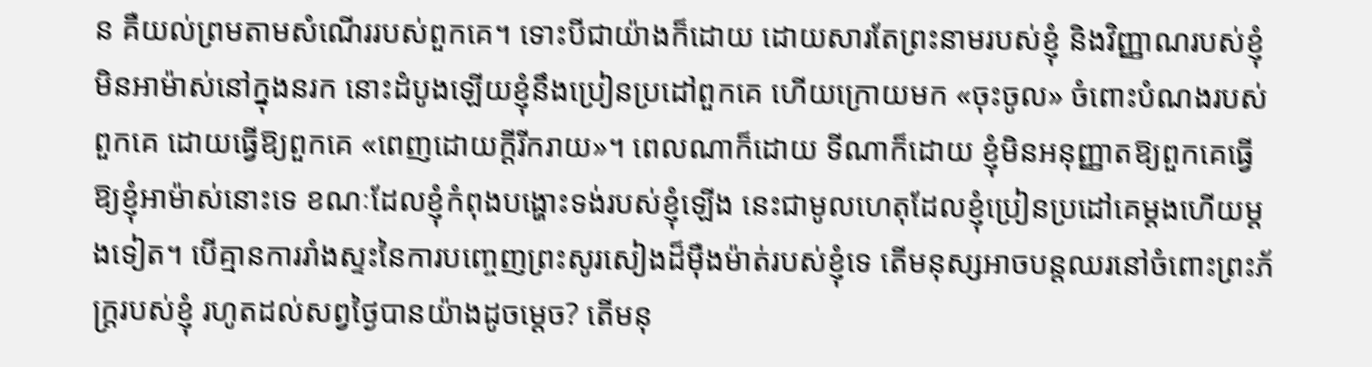ន គឺយល់ព្រមតាមសំណើររបស់ពួកគេ។ ទោះបីជាយ៉ាងក៏ដោយ ដោយសារតែព្រះនាមរបស់ខ្ញុំ និងវិញ្ញាណរបស់ខ្ញុំមិនអាម៉ាស់នៅក្នុងនរក នោះដំបូងឡើយខ្ញុំនឹងប្រៀនប្រដៅពួកគេ ហើយក្រោយមក «ចុះចូល» ចំពោះបំណងរបស់ពួកគេ ដោយធ្វើឱ្យពួកគេ «ពេញដោយក្ដីរីករាយ»។ ពេលណាក៏ដោយ ទីណាក៏ដោយ ខ្ញុំមិនអនុញ្ញាតឱ្យពួកគេធ្វើឱ្យខ្ញុំអាម៉ាស់នោះទេ ខណៈដែលខ្ញុំកំពុងបង្ហោះទង់របស់ខ្ញុំឡើង នេះជាមូលហេតុដែលខ្ញុំប្រៀនប្រដៅគេម្ដងហើយម្ដងទៀត។ បើគ្មានការរាំងស្ទះនៃការបញ្ចេញព្រះសូរសៀងដ៏ម៉ឺងម៉ាត់របស់ខ្ញុំទេ តើមនុស្សអាចបន្តឈរនៅចំពោះព្រះភ័ក្ត្ររបស់ខ្ញុំ រហូតដល់សព្វថ្ងៃបានយ៉ាងដូចម្ដេច? តើមនុ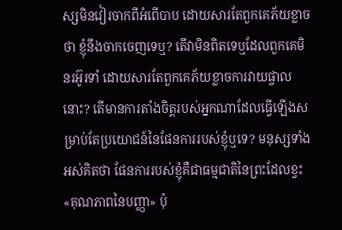ស្សមិនវៀរចាកពីអំពើបាប ដោយសារតែពួកគេភ័យខ្លាចថា ខ្ញុំនឹងចាកចេញទេឬ? តើវាមិនពិតទេឬដែលពួកគេមិនរអ៊ូរទាំ ដោយសារតែពួកគេភ័យខ្លាចការវាយផ្ចាលនោះ? តើមានការតាំងចិត្តរបស់អ្នកណាដែលធ្វើឡើងសម្រាប់តែប្រយោជន៍នៃផែនការរបស់ខ្ញុំឬទេ? មនុស្សទាំងអស់គិតថា ផែនការរបស់ខ្ញុំគឺជាធម្មជាតិនៃព្រះដែលខ្វះ «គុណភាពនៃបញ្ញា» ប៉ុ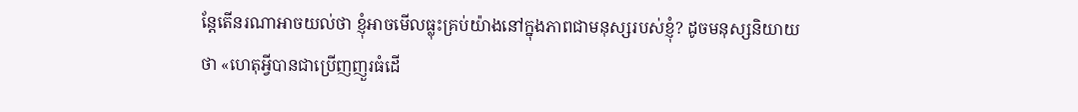ន្តែតើនរណាអាចយល់ថា ខ្ញុំអាចមើលធ្លុះគ្រប់យ៉ាងនៅក្នុងភាពជាមនុស្សរបស់ខ្ញុំ? ដូចមនុស្សនិយាយថា «ហេតុអ្វីបានជាប្រើញញួរធំដើ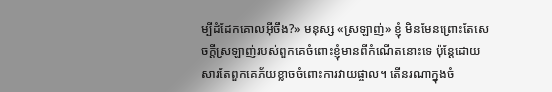ម្បីដំដែកគោលអ៊ីចឹង?» មនុស្ស «ស្រឡាញ់» ខ្ញុំ មិនមែនព្រោះតែសេចក្ដីស្រឡាញ់របស់ពួកគេចំពោះខ្ញុំមានពីកំណើតនោះទេ ប៉ុន្តែដោយសារតែពួកគេភ័យខ្លាចចំពោះការវាយផ្ចាល។ តើនរណាក្នុងចំ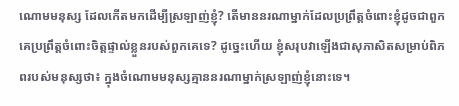ណោមមនុស្ស ដែលកើតមកដើម្បីស្រឡាញ់ខ្ញុំ? តើមាននរណាម្នាក់ដែលប្រព្រឹត្តចំពោះខ្ញុំដូចជាពួកគេប្រព្រឹត្តចំពោះចិត្តផ្ទាល់ខ្លួនរបស់ពួកគេទេ? ដូច្នេះហើយ ខ្ញុំសរុបវាឡើងជាសុភាសិតសម្រាប់ពិភពរបស់មនុស្សថា៖ ក្នុងចំណោមមនុស្សគ្មាននរណាម្នាក់ស្រឡាញ់ខ្ញុំនោះទេ។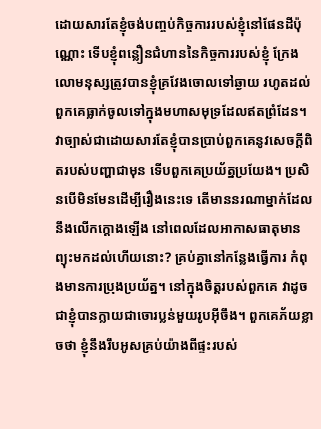ដោយសារតែខ្ញុំចង់បញ្ចប់កិច្ចការរបស់ខ្ញុំនៅផែនដីប៉ុណ្ណោះ ទើបខ្ញុំពន្លឿនជំហាននៃកិច្ចការរបស់ខ្ញុំ ក្រែងលោមនុស្សត្រូវបានខ្ញុំគ្រវែងចោលទៅឆ្ងាយ រហូតដល់ពួកគេធ្លាក់ចូលទៅក្នុងមហាសមុទ្រដែលឥតព្រំដែន។ វាច្បាស់ជាដោយសារតែខ្ញុំបានប្រាប់ពួកគេនូវសេចក្ដីពិតរបស់បញ្ហាជាមុន ទើបពួកគេប្រយ័ត្នប្រយែង។ ប្រសិនបើមិនមែនដើម្បីរឿងនេះទេ តើមាននរណាម្នាក់ដែលនឹងលើកក្ដោងឡើង នៅពេលដែលអាកាសធាតុមានព្យុះមកដល់ហើយនោះ? គ្រប់គ្នានៅកន្លែងធ្វើការ កំពុងមានការប្រុងប្រយ័ត្ន។ នៅក្នុងចិត្តរបស់ពួកគេ វាដូចជាខ្ញុំបានក្លាយជាចោរប្លន់មួយរូបអ៊ីចឹង។ ពួកគេភ័យខ្លាចថា ខ្ញុំនឹងរឹបអូសគ្រប់យ៉ាងពីផ្ទះរបស់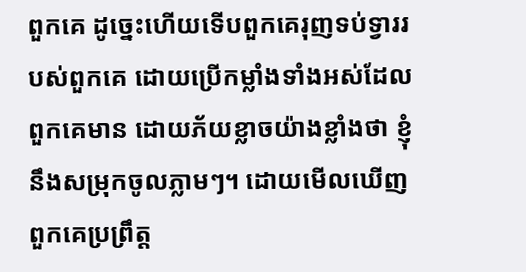ពួកគេ ដូច្នេះហើយទើបពួកគេរុញទប់ទ្វាររបស់ពួកគេ ដោយប្រើកម្លាំងទាំងអស់ដែលពួកគេមាន ដោយភ័យខ្លាចយ៉ាងខ្លាំងថា ខ្ញុំនឹងសម្រុកចូលភ្លាមៗ។ ដោយមើលឃើញពួកគេប្រព្រឹត្ត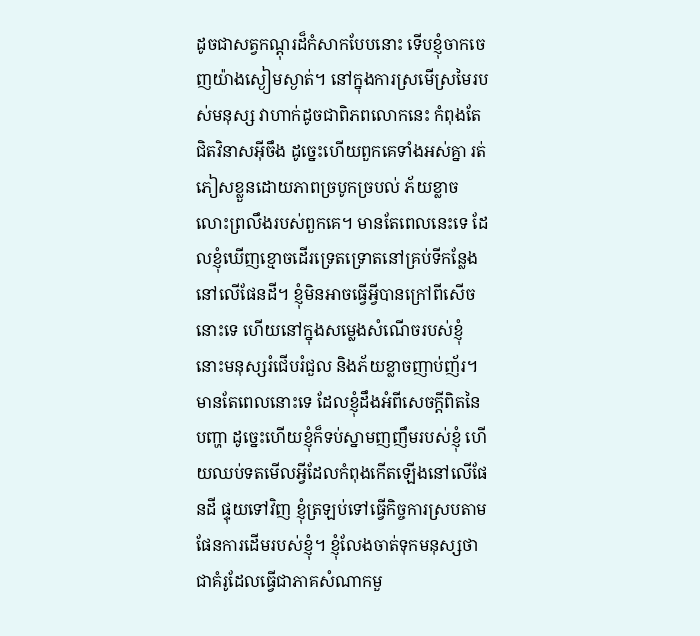ដូចជាសត្វកណ្ដុរដ៏កំសាកបែបនោះ ទើបខ្ញុំចាកចេញយ៉ាងស្ងៀមស្ងាត់។ នៅក្នុងការស្រមើស្រមៃរបស់មនុស្ស វាហាក់ដូចជាពិភពលោកនេះ កំពុងតែជិតវិនាសអ៊ីចឹង ដូច្នេះហើយពួកគេទាំងអស់គ្នា រត់ភៀសខ្លួនដោយភាពច្របូកច្របល់ ភ័យខ្លាចលោះព្រលឹងរបស់ពួកគេ។ មានតែពេលនេះទេ ដែលខ្ញុំឃើញខ្មោចដើរទ្រេតទ្រោតនៅគ្រប់ទីកន្លែងនៅលើផែនដី។ ខ្ញុំមិនអាចធ្វើអ្វីបានក្រៅពីសើចនោះទេ ហើយនៅក្នុងសម្លេងសំណើចរបស់ខ្ញុំ នោះមនុស្សរំជើបរំជួល និងភ័យខ្លាចញាប់ញ័រ។ មានតែពេលនោះទេ ដែលខ្ញុំដឹងអំពីសេចក្ដីពិតនៃបញ្ហា ដូច្នេះហើយខ្ញុំក៏ទប់ស្នាមញញឹមរបស់ខ្ញុំ ហើយឈប់ទតមើលអ្វីដែលកំពុងកើតឡើងនៅលើផែនដី ផ្ទុយទៅវិញ ខ្ញុំត្រឡប់ទៅធ្វើកិច្ចការស្របតាមផែនការដើមរបស់ខ្ញុំ។ ខ្ញុំលែងចាត់ទុកមនុស្សថាជាគំរូដែលធ្វើជាភាគសំណាកមួ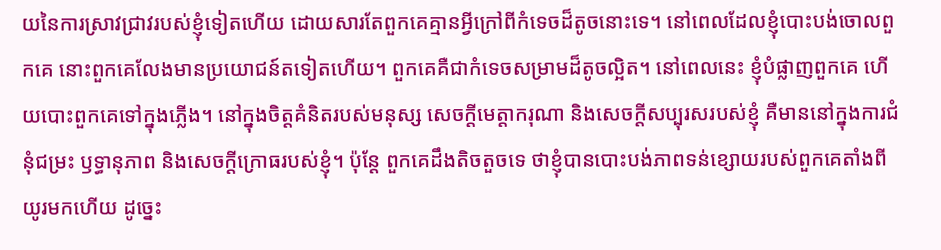យនៃការស្រាវជ្រាវរបស់ខ្ញុំទៀតហើយ ដោយសារតែពួកគេគ្មានអ្វីក្រៅពីកំទេចដ៏តូចនោះទេ។ នៅពេលដែលខ្ញុំបោះបង់ចោលពួកគេ នោះពួកគេលែងមានប្រយោជន៍តទៀតហើយ។ ពួកគេគឺជាកំទេចសម្រាមដ៏តូចល្អិត។ នៅពេលនេះ ខ្ញុំបំផ្លាញពួកគេ ហើយបោះពួកគេទៅក្នុងភ្លើង។ នៅក្នុងចិត្តគំនិតរបស់មនុស្ស សេចក្ដីមេត្តាករុណា និងសេចក្ដីសប្បុរសរបស់ខ្ញុំ គឺមាននៅក្នុងការជំនុំជម្រះ ឫទ្ធានុភាព និងសេចក្ដីក្រោធរបស់ខ្ញុំ។ ប៉ុន្តែ ពួកគេដឹងតិចតួចទេ ថាខ្ញុំបានបោះបង់ភាពទន់ខ្សោយរបស់ពួកគេតាំងពីយូរមកហើយ ដូច្នេះ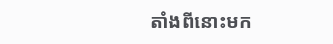តាំងពីនោះមក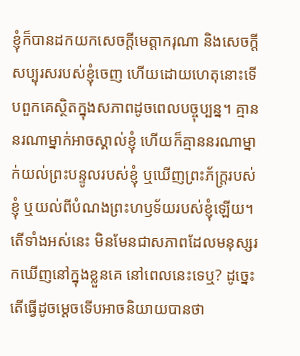ខ្ញុំក៏បានដកយកសេចក្ដីមេត្តាករុណា និងសេចក្ដីសប្បុរសរបស់ខ្ញុំចេញ ហើយដោយហេតុនោះទើបពួកគេស្ថិតក្នុងសភាពដូចពេលបច្ចុប្បន្ន។ គ្មាននរណាម្នាក់អាចស្គាល់ខ្ញុំ ហើយក៏គ្មាននរណាម្នាក់យល់ព្រះបន្ទូលរបស់ខ្ញុំ ឬឃើញព្រះភ័ក្រ្តរបស់ខ្ញុំ ឬយល់ពីបំណងព្រះហឫទ័យរបស់ខ្ញុំឡើយ។ តើទាំងអស់នេះ មិនមែនជាសភាពដែលមនុស្សរកឃើញនៅក្នុងខ្លួនគេ នៅពេលនេះទេឬ? ដូច្នេះ តើធ្វើដូចម្ដេចទើបអាចនិយាយបានថា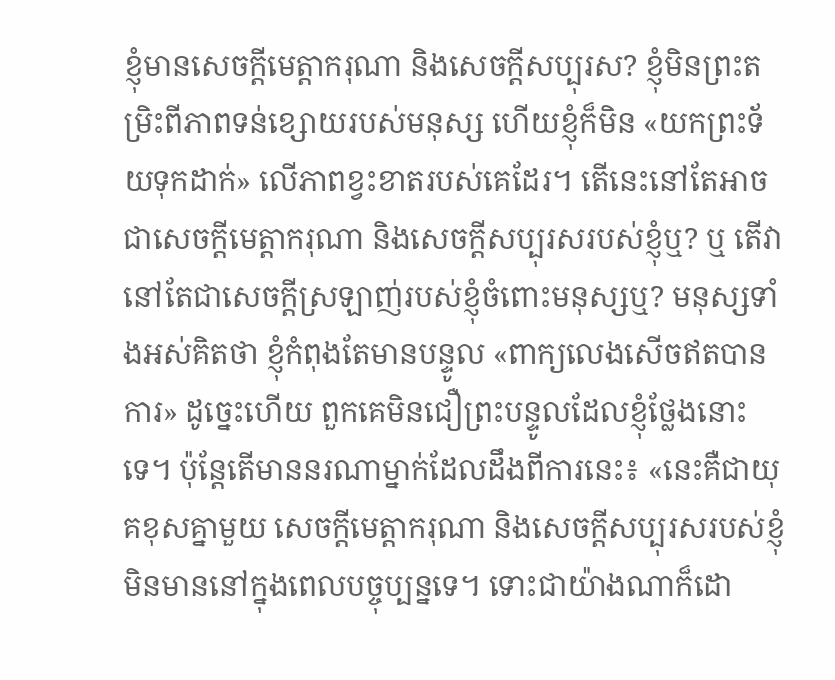ខ្ញុំមានសេចក្ដីមេត្តាករុណា និងសេចក្ដីសប្បុរស? ខ្ញុំមិនព្រះតម្រិះពីភាពទន់ខ្សោយរបស់មនុស្ស ហើយខ្ញុំក៏មិន «យកព្រះទ័យទុកដាក់» លើភាពខ្វះខាតរបស់គេដែរ។ តើនេះនៅតែអាចជាសេចក្ដីមេត្តាករុណា និងសេចក្ដីសប្បុរសរបស់ខ្ញុំឬ? ឬ តើវានៅតែជាសេចក្ដីស្រឡាញ់របស់ខ្ញុំចំពោះមនុស្សឬ? មនុស្សទាំងអស់គិតថា ខ្ញុំកំពុងតែមានបន្ទូល «ពាក្យលេងសើចឥតបានការ» ដូច្នេះហើយ ពួកគេមិនជឿព្រះបន្ទូលដែលខ្ញុំថ្លែងនោះទេ។ ប៉ុន្តែតើមាននរណាម្នាក់ដែលដឹងពីការនេះ៖ «នេះគឺជាយុគខុសគ្នាមួយ សេចក្ដីមេត្តាករុណា និងសេចក្ដីសប្បុរសរបស់ខ្ញុំ មិនមាននៅក្នុងពេលបច្ចុប្បន្នទេ។ ទោះជាយ៉ាងណាក៏ដោ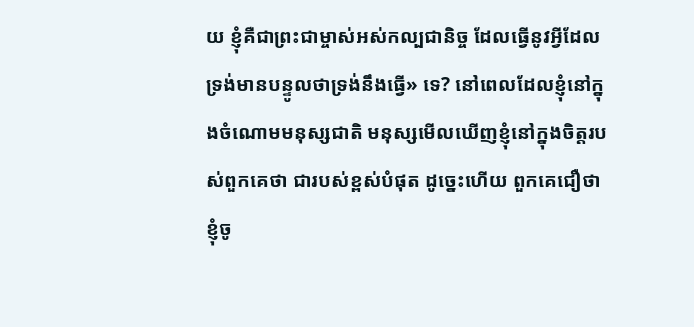យ ខ្ញុំគឺជាព្រះជាម្ចាស់អស់កល្បជានិច្ច ដែលធ្វើនូវអ្វីដែលទ្រង់មានបន្ទូលថាទ្រង់នឹងធ្វើ» ទេ? នៅពេលដែលខ្ញុំនៅក្នុងចំណោមមនុស្សជាតិ មនុស្សមើលឃើញខ្ញុំនៅក្នុងចិត្តរបស់ពួកគេថា ជារបស់ខ្ពស់បំផុត ដូច្នេះហើយ ពួកគេជឿថា ខ្ញុំចូ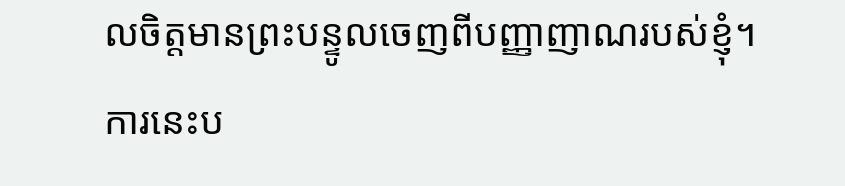លចិត្តមានព្រះបន្ទូលចេញពីបញ្ញាញាណរបស់ខ្ញុំ។ ការនេះប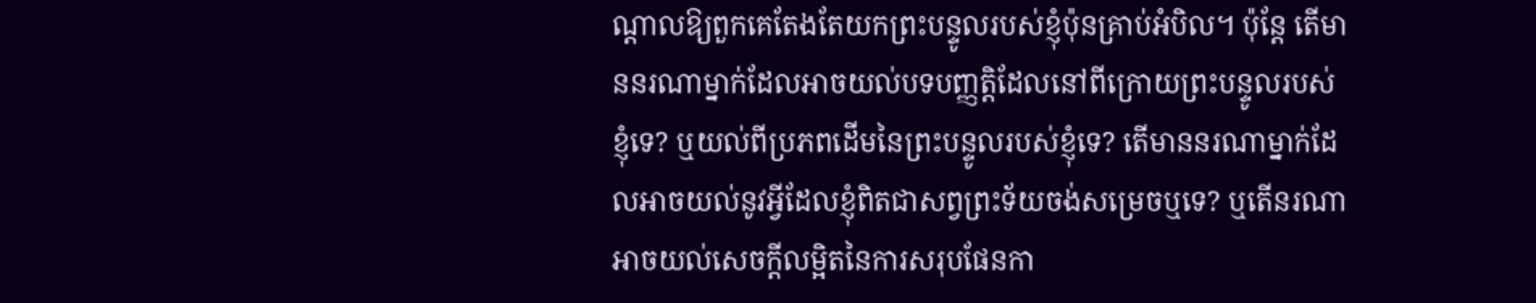ណ្ដាលឱ្យពួកគេតែងតែយកព្រះបន្ទូលរបស់ខ្ញុំប៉ុនគ្រាប់អំបិល។ ប៉ុន្តែ តើមាននរណាម្នាក់ដែលអាចយល់បទបញ្ញត្តិដែលនៅពីក្រោយព្រះបន្ទូលរបស់ខ្ញុំទេ? ឬយល់ពីប្រភពដើមនៃព្រះបន្ទូលរបស់ខ្ញុំទេ? តើមាននរណាម្នាក់ដែលអាចយល់នូវអ្វីដែលខ្ញុំពិតជាសព្វព្រះទ័យចង់សម្រេចឬទេ? ឬតើនរណាអាចយល់សេចក្ដីលម្អិតនៃការសរុបផែនកា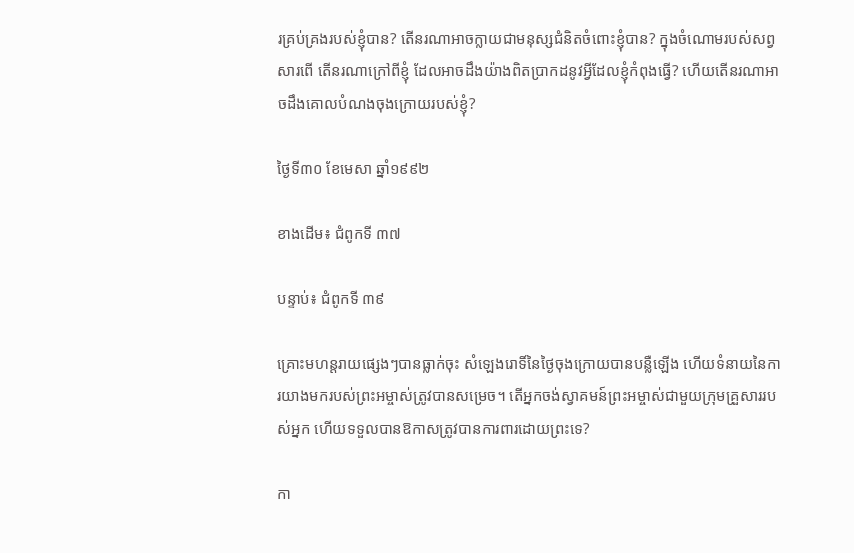រគ្រប់គ្រងរបស់ខ្ញុំបាន? តើនរណាអាចក្លាយជាមនុស្សជំនិតចំពោះខ្ញុំបាន? ក្នុងចំណោមរបស់សព្វសារពើ តើនរណាក្រៅពីខ្ញុំ ដែលអាចដឹងយ៉ាងពិតប្រាកដនូវអ្វីដែលខ្ញុំកំពុងធ្វើ? ហើយតើនរណាអាចដឹងគោលបំណងចុងក្រោយរបស់ខ្ញុំ?

ថ្ងៃទី៣០ ខែមេសា ឆ្នាំ១៩៩២

ខាងដើម៖ ជំពូកទី ៣៧

បន្ទាប់៖ ជំពូកទី ៣៩

គ្រោះមហន្តរាយផ្សេងៗបានធ្លាក់ចុះ សំឡេងរោទិ៍នៃថ្ងៃចុងក្រោយបានបន្លឺឡើង ហើយទំនាយនៃការយាងមករបស់ព្រះអម្ចាស់ត្រូវបានសម្រេច។ តើអ្នកចង់ស្វាគមន៍ព្រះអម្ចាស់ជាមួយក្រុមគ្រួសាររបស់អ្នក ហើយទទួលបានឱកាសត្រូវបានការពារដោយព្រះទេ?

កា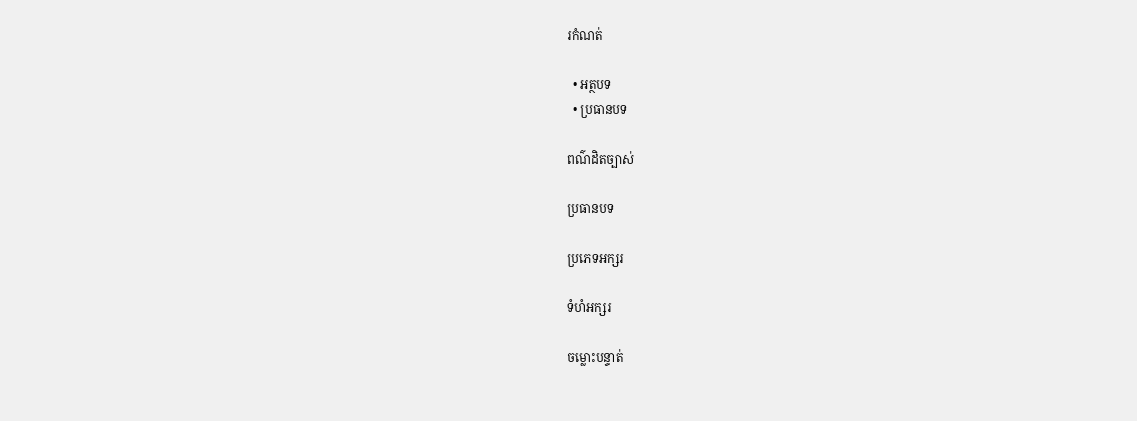រកំណត់

  • អត្ថបទ
  • ប្រធានបទ

ពណ៌ដិតច្បាស់

ប្រធានបទ

ប្រភេទអក្សរ

ទំហំអក្សរ

ចម្លោះបន្ទាត់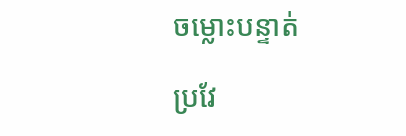ចម្លោះបន្ទាត់

ប្រវែ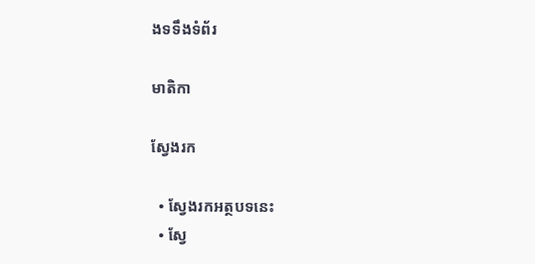ងទទឹងទំព័រ

មាតិកា

ស្វែងរក

  • ស្វែងរកអត្ថបទនេះ
  • ស្វែ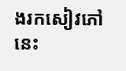ងរកសៀវភៅនេះ